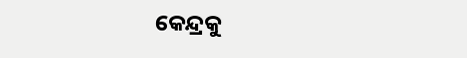କେନ୍ଦ୍ରକୁ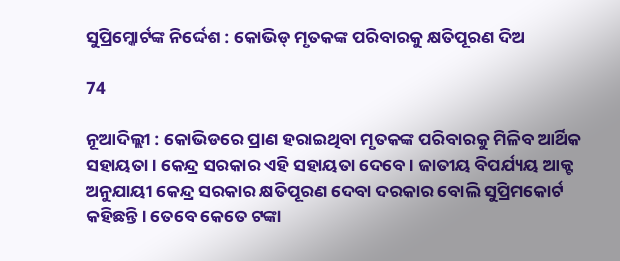ସୁପ୍ରିମ୍କୋର୍ଟଙ୍କ ନିର୍ଦ୍ଦେଶ : କୋଭିଡ୍ ମୃତକଙ୍କ ପରିବାରକୁ କ୍ଷତିପୂରଣ ଦିଅ

74

ନୂଆଦିଲ୍ଲୀ : କୋଭିଡରେ ପ୍ରାଣ ହରାଇଥିବା ମୃତକଙ୍କ ପରିବାରକୁ ମିଳିବ ଆର୍ଥିକ ସହାୟତା । କେନ୍ଦ୍ର ସରକାର ଏହି ସହାୟତା ଦେବେ । ଜାତୀୟ ବିପର୍ଯ୍ୟୟ ଆକ୍ଟ ଅନୁଯାୟୀ କେନ୍ଦ୍ର ସରକାର କ୍ଷତିପୂରଣ ଦେବା ଦରକାର ବୋଲି ସୁପ୍ରିମକୋର୍ଟ କହିଛନ୍ତି । ତେବେ କେତେ ଟଙ୍କା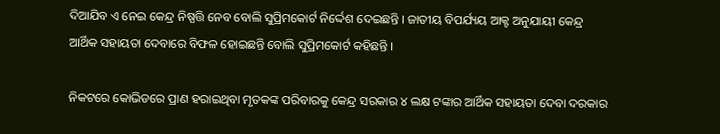ଦିଆଯିବ ଏ ନେଇ କେନ୍ଦ୍ର ନିଷ୍ପତ୍ତି ନେବ ବୋଲି ସୁପ୍ରିମକୋର୍ଟ ନିର୍ଦ୍ଦେଶ ଦେଇଛନ୍ତି । ଜାତୀୟ ବିପର୍ଯ୍ୟୟ ଆକ୍ଟ ଅନୁଯାୟୀ କେନ୍ଦ୍ର ଆର୍ଥିକ ସହାୟତା ଦେବାରେ ବିଫଳ ହୋଇଛନ୍ତି ବୋଲି ସୁପ୍ରିମକୋର୍ଟ କହିଛନ୍ତି ।

ନିକଟରେ କୋଭିଡରେ ପ୍ରାଣ ହରାଇଥିବା ମୃତକଙ୍କ ପରିବାରକୁ କେନ୍ଦ୍ର ସରକାର ୪ ଲକ୍ଷ ଟଙ୍କାର ଆର୍ଥିକ ସହାୟତା ଦେବା ଦରକାର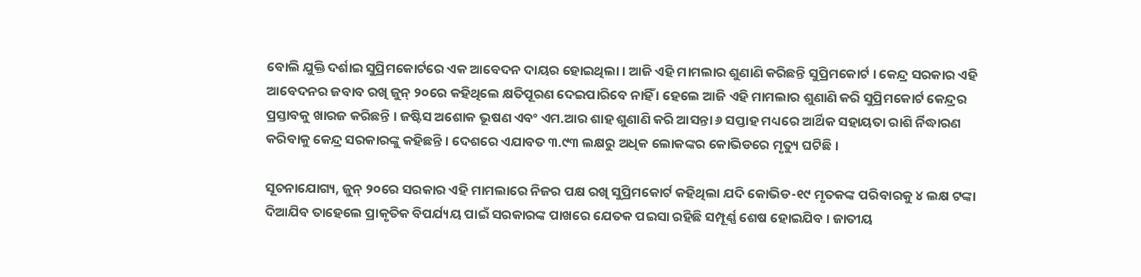ବୋଲି ଯୁକ୍ତି ଦର୍ଶାଇ ସୁପ୍ରିମକୋର୍ଟରେ ଏକ ଆବେଦନ ଦାୟର ହୋଇଥିଲା । ଆଜି ଏହି ମାମଲାର ଶୁଣାଣି କରିଛନ୍ତି ସୁପ୍ରିମକୋର୍ଟ । କେନ୍ଦ୍ର ସରକାର ଏହି ଆବେଦନର ଜବାବ ରଖି ଜୁନ୍ ୨୦ରେ କହିଥିଲେ କ୍ଷତିପୂରଣ ଦେଇପାରିବେ ନାହିଁ । ହେଲେ ଆଜି ଏହି ମାମଲାର ଶୁଣାଣି କରି ସୁପ୍ରିମକୋର୍ଟ କେନ୍ଦ୍ରର ପ୍ରସ୍ତାବକୁ ଖାରଜ କରିଛନ୍ତି । ଜଷ୍ଟିସ ଅଶୋକ ଭୂଷଣ ଏବଂ ଏମ.ଆର ଶାହ ଶୁଣାଣି କରି ଆସନ୍ତା ୬ ସପ୍ତାହ ମଧ୍ୟରେ ଆର୍ଥିକ ସହାୟତା ରାଶି ର୍ନିଦ୍ଧାରଣ କରିବାକୁ କେନ୍ଦ୍ର ସରକାରଙ୍କୁ କହିଛନ୍ତି । ଦେଶରେ ଏଯାବତ ୩.୯୩ ଲକ୍ଷରୁ ଅଧିକ ଲୋକଙ୍କର କୋଭିଡରେ ମୃତ୍ୟୁ ଘଟିଛି ।

ସୂଚନାଯୋଗ୍ୟ, ଜୁନ୍ ୨୦ରେ ସରକାର ଏହି ମାମଲାରେ ନିଜର ପକ୍ଷ ରଖି ସୁପ୍ରିମକୋର୍ଟ କହିଥିଲା ଯଦି କୋଭିଡ-୧୯ ମୃତକଙ୍କ ପରିବାରକୁ ୪ ଲକ୍ଷ ଟଙ୍କା ଦିଆଯିବ ତାହେଲେ ପ୍ରାକୃତିକ ବିପର୍ଯ୍ୟୟ ପାଇଁ ସରକାରଙ୍କ ପାଖରେ ଯେତକ ପଇସା ରହିଛି ସମ୍ପୂର୍ଣ୍ଣ ଶେଷ ହୋଇଯିବ । ଜାତୀୟ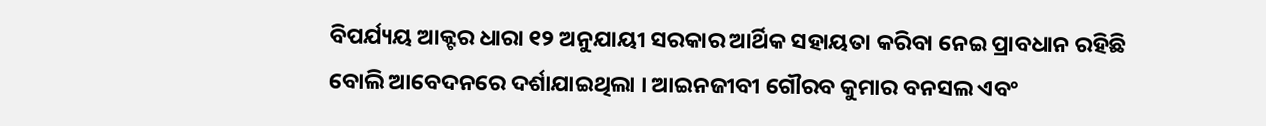ବିପର୍ଯ୍ୟୟ ଆକ୍ଟର ଧାରା ୧୨ ଅନୁଯାୟୀ ସରକାର ଆର୍ଥିକ ସହାୟତା କରିବା ନେଇ ପ୍ରାବଧାନ ରହିଛି ବୋଲି ଆବେଦନରେ ଦର୍ଶାଯାଇଥିଲା । ଆଇନଜୀବୀ ଗୌରବ କୁମାର ବନସଲ ଏବଂ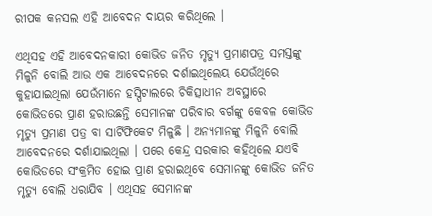ରୀପକ କନସଲ ଏହି ଆବେଦନ ଦାୟର କରିଥିଲେ ।

ଏଥିସହ ଏହି ଆବେଦନକାରୀ କୋଭିଡ ଜନିତ ମୃତ୍ୟୁ ପ୍ରମାଣପତ୍ର ସମସ୍ତଙ୍କୁ ମିଳୁନି ବୋଲି ଆଉ ଏକ ଆବେଦନରେ ଦର୍ଶାଇଥିଲେୟ ଯେଉଁଥିରେ କୁହାଯାଇଥିଲା ଯେଉଁମାନେ ହସ୍ପିଟାଲରେ ଚିକିତ୍ସାଧୀନ ଅବସ୍ଥାରେ କୋଭିଡରେ ପ୍ରାଣ ହରାଉଛନ୍ତି ସେମାନଙ୍କ ପରିବାର ବର୍ଗଙ୍କୁ କେବଳ କୋଭିଡ ମୃତ୍ୟୁ ପ୍ରମାଣ ପତ୍ର ବା ସାର୍ଟିଫିକେଟ ମିଳୁଛି । ଅନ୍ୟମାନଙ୍କୁ ମିଳୁନି ବୋଲି ଆବେଦନରେ ଦର୍ଶାଯାଇଥିଲା । ପରେ କେନ୍ଦ୍ର ସରକାର କହିଥିଲେ ଯଏବି କୋଭିଡରେ ସଂକ୍ରମିତ ହୋଇ ପ୍ରାଣ ହରାଇଥିବେ ସେମାନଙ୍କୁ କୋଭିଡ ଜନିତ ମୃତ୍ୟୁ ବୋଲି ଧରାଯିବ । ଏଥିସହ ସେମାନଙ୍କ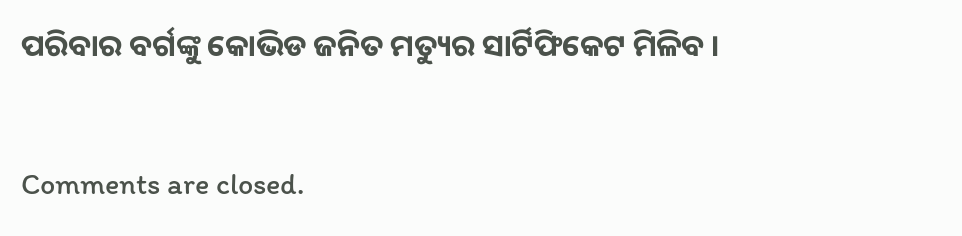ପରିବାର ବର୍ଗଙ୍କୁ କୋଭିଡ ଜନିତ ମତ୍ୟୁର ସାର୍ଟିଫିକେଟ ମିଳିବ ।

Comments are closed.